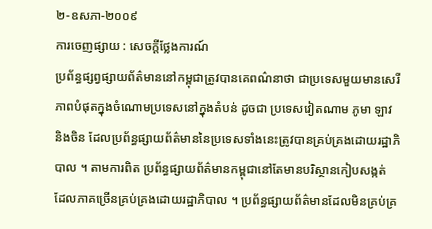២-ឧសភា-២០០៩
ការចេញផ្សាយ : សេចក្តីថ្លែងការណ៍
ប្រព័ន្ធផ្សព្វផ្សាយព័ត៌មាននៅកម្ពុជាត្រូវបានគេពណ៌នាថា ជាប្រទេសមួយមានសេរីភាពបំផុតក្នុងចំណោមប្រទេសនៅក្នុងតំបន់ ដូចជា ប្រទេសវៀតណាម ភូមា ឡាវ និងចិន ដែលប្រព័ន្ធផ្សាយព័ត៌មាននៃប្រទេសទាំងនេះត្រូវបានគ្រប់គ្រងដោយរដ្ឋាភិបាល ។ តាមការពិត ប្រព័ន្ធផ្សាយព័ត៌មានកម្ពុជានៅតែមានបរិស្ថានកៀបសង្កត់ ដែលភាគច្រើនគ្រប់គ្រងដោយរដ្ឋាភិបាល ។ ប្រព័ន្ធផ្សាយព័ត៌មានដែលមិនគ្រប់គ្រ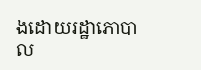ងដោយរដ្ឋាភោបាល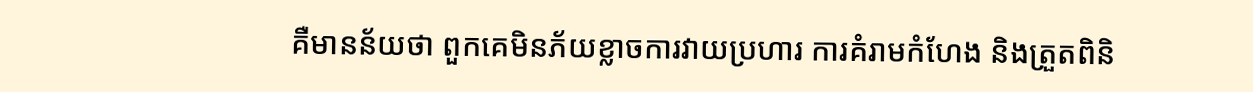គឺមានន័យថា ពួកគេមិនភ័យខ្លាចការវាយប្រហារ ការគំរាមកំហែង និងត្រួតពិនិ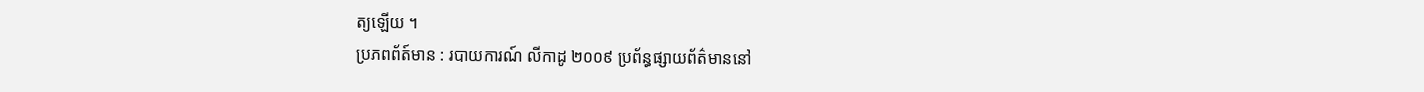ត្យឡើយ ។
ប្រភពព័ត៍មាន : របាយការណ៍ លីកាដូ ២០០៩ ប្រព័ន្ធផ្សាយព័ត៌មាននៅ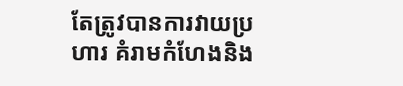តែត្រូវបានការវាយប្រហារ គំរាមកំហែងនិង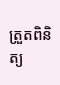ត្រួតពិនិត្យ